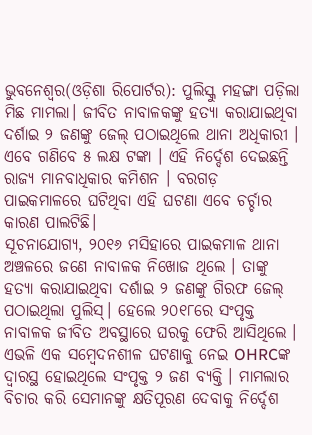ଭୁବନେଶ୍ୱର(ଓଡ଼ିଶା ରିପୋର୍ଟର): ପୁଲିସ୍କୁ ମହଙ୍ଗା ପଡ଼ିଲା ମିଛ ମାମଲା। ଜୀବିତ ନାବାଳକଙ୍କୁ ହତ୍ୟା କରାଯାଇଥିବା ଦର୍ଶାଇ ୨ ଜଣଙ୍କୁ ଜେଲ୍ ପଠାଇଥିଲେ ଥାନା ଅଧିକାରୀ । ଏବେ ଗଣିବେ ୫ ଲକ୍ଷ ଟଙ୍କା । ଏହି ନିର୍ଦ୍ଦେଶ ଦେଇଛନ୍ତି ରାଜ୍ୟ ମାନବାଧିକାର କମିଶନ । ବରଗଡ଼ ପାଇକମାଳରେ ଘଟିଥିବା ଏହି ଘଟଣା ଏବେ ଚର୍ଚ୍ଚାର କାରଣ ପାଲଟିଛି।
ସୂଚନାଯୋଗ୍ୟ, ୨୦୧୬ ମସିହାରେ ପାଇକମାଳ ଥାନା ଅଞ୍ଚଳରେ ଜଣେ ନାବାଳକ ନିଖୋଜ ଥିଲେ । ତାଙ୍କୁ ହତ୍ୟା କରାଯାଇଥିବା ଦର୍ଶାଇ ୨ ଜଣଙ୍କୁ ଗିରଫ ଜେଲ୍ ପଠାଇଥିଲା ପୁଲିସ୍। ହେଲେ ୨୦୧୮ରେ ସଂପୃକ୍ତ ନାବାଳକ ଜୀବିତ ଅବସ୍ଥାରେ ଘରକୁ ଫେରି ଆସିଥିଲେ ।
ଏଭଳି ଏକ ସମ୍ବେଦନଶୀଳ ଘଟଣାକୁ ନେଇ OHRCଙ୍କ ଦ୍ୱାରସ୍ଥ ହୋଇଥିଲେ ସଂପୃକ୍ତ ୨ ଜଣ ବ୍ୟକ୍ତି । ମାମଲାର ବିଚାର କରି ସେମାନଙ୍କୁ କ୍ଷତିପୂରଣ ଦେବାକୁ ନିର୍ଦ୍ଦେଶ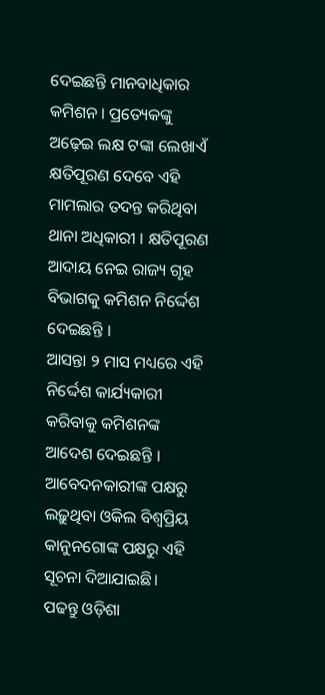ଦେଇଛନ୍ତି ମାନବାଧିକାର କମିଶନ । ପ୍ରତ୍ୟେକଙ୍କୁ ଅଢ଼େଇ ଲକ୍ଷ ଟଙ୍କା ଲେଖାଏଁ କ୍ଷତିପୂରଣ ଦେବେ ଏହି ମାମଲାର ତଦନ୍ତ କରିଥିବା ଥାନା ଅଧିକାରୀ । କ୍ଷତିପୂରଣ ଆଦାୟ ନେଇ ରାଜ୍ୟ ଗୃହ ବିଭାଗକୁ କମିଶନ ନିର୍ଦ୍ଦେଶ ଦେଇଛନ୍ତି ।
ଆସନ୍ତା ୨ ମାସ ମଧ୍ୟରେ ଏହି ନିର୍ଦ୍ଦେଶ କାର୍ଯ୍ୟକାରୀ କରିବାକୁ କମିଶନଙ୍କ ଆଦେଶ ଦେଇଛନ୍ତି । ଆବେଦନକାରୀଙ୍କ ପକ୍ଷରୁ ଲଢ଼ୁଥିବା ଓକିଲ ବିଶ୍ୱପ୍ରିୟ କାନୁନଗୋଙ୍କ ପକ୍ଷରୁ ଏହି ସୂଚନା ଦିଆଯାଇଛି।
ପଢନ୍ତୁ ଓଡ଼ିଶା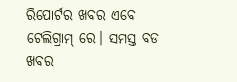ରିପୋର୍ଟର ଖବର ଏବେ ଟେଲିଗ୍ରାମ୍ ରେ। ସମସ୍ତ ବଡ ଖବର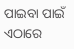ପାଇବା ପାଇଁ ଏଠାରେ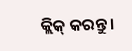କ୍ଲିକ୍ କରନ୍ତୁ।